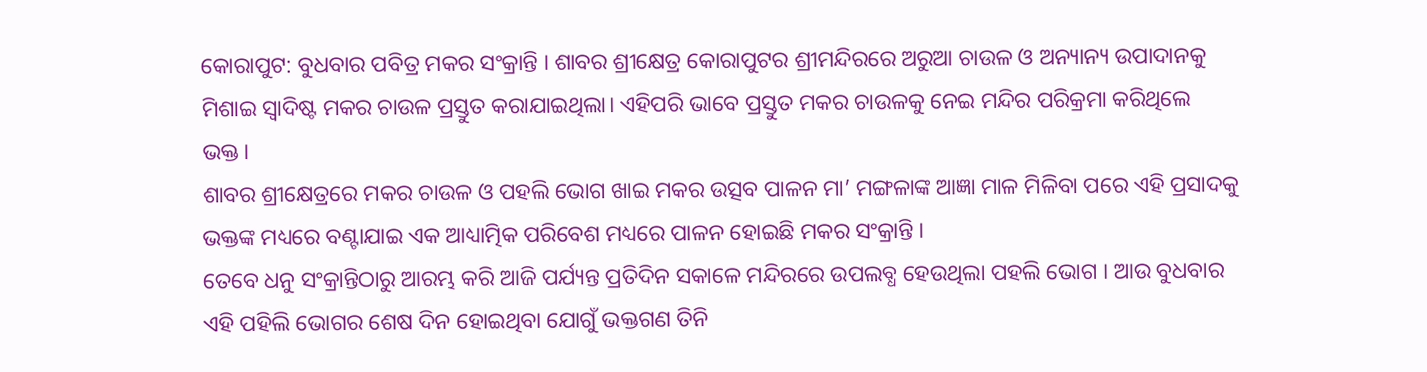କୋରାପୁଟ: ବୁଧବାର ପବିତ୍ର ମକର ସଂକ୍ରାନ୍ତି । ଶାବର ଶ୍ରୀକ୍ଷେତ୍ର କୋରାପୁଟର ଶ୍ରୀମନ୍ଦିରରେ ଅରୁଆ ଚାଉଳ ଓ ଅନ୍ୟାନ୍ୟ ଉପାଦାନକୁ ମିଶାଇ ସ୍ଵାଦିଷ୍ଟ ମକର ଚାଉଳ ପ୍ରସ୍ତୁତ କରାଯାଇଥିଲା। ଏହିପରି ଭାବେ ପ୍ରସ୍ତୁତ ମକର ଚାଉଳକୁ ନେଇ ମନ୍ଦିର ପରିକ୍ରମା କରିଥିଲେ ଭକ୍ତ।
ଶାବର ଶ୍ରୀକ୍ଷେତ୍ରରେ ମକର ଚାଉଳ ଓ ପହଲି ଭୋଗ ଖାଇ ମକର ଉତ୍ସବ ପାଳନ ମା’ ମଙ୍ଗଳାଙ୍କ ଆଜ୍ଞା ମାଳ ମିଳିବା ପରେ ଏହି ପ୍ରସାଦକୁ ଭକ୍ତଙ୍କ ମଧ୍ୟରେ ବଣ୍ଟାଯାଇ ଏକ ଆଧ୍ୟାତ୍ମିକ ପରିବେଶ ମଧ୍ୟରେ ପାଳନ ହୋଇଛି ମକର ସଂକ୍ରାନ୍ତି ।
ତେବେ ଧନୁ ସଂକ୍ରାନ୍ତିଠାରୁ ଆରମ୍ଭ କରି ଆଜି ପର୍ଯ୍ୟନ୍ତ ପ୍ରତିଦିନ ସକାଳେ ମନ୍ଦିରରେ ଉପଲବ୍ଧ ହେଉଥିଲା ପହଲି ଭୋଗ । ଆଉ ବୁଧବାର ଏହି ପହିଲି ଭୋଗର ଶେଷ ଦିନ ହୋଇଥିବା ଯୋଗୁଁ ଭକ୍ତଗଣ ତିନି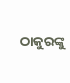ଠାକୁରଙ୍କୁ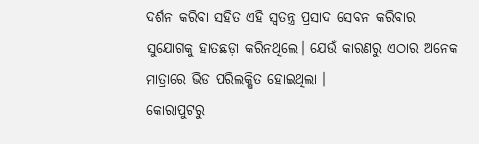ଦର୍ଶନ କରିବା ସହିତ ଏହି ସ୍ବତନ୍ତ୍ର ପ୍ରସାଦ ସେବନ କରିବାର ସୁଯୋଗକୁ ହାତଛଡ଼ା କରିନଥିଲେ। ଯେଉଁ କାରଣରୁ ଏଠାର ଅନେକ ମାତ୍ରାରେ ଭିଡ ପରିଲକ୍ଷିତ ହୋଇଥିଲା ।
କୋରାପୁଟରୁ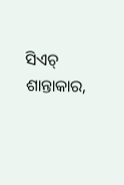ସିଏଚ୍ ଶାନ୍ତାକାର,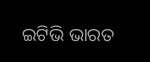ଇଟିଭି ଭାରତ